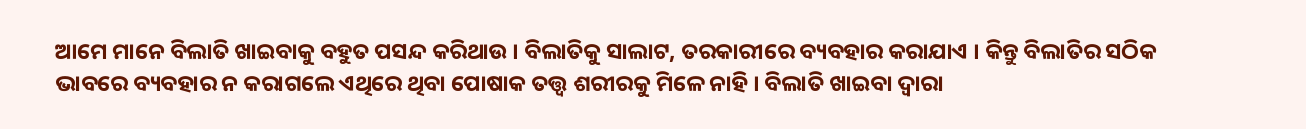ଆମେ ମାନେ ବିଲାତି ଖାଇବାକୁ ବହୁତ ପସନ୍ଦ କରିଥାଉ । ବିଲାତିକୁ ସାଲାଟ, ତରକାରୀରେ ବ୍ୟବହାର କରାଯାଏ । କିନ୍ତୁ ବିଲାତିର ସଠିକ ଭାବରେ ବ୍ୟବହାର ନ କରାଗଲେ ଏଥିରେ ଥିବା ପୋଷାକ ତତ୍ତ୍ଵ ଶରୀରକୁ ମିଳେ ନାହି । ବିଲାତି ଖାଇବା ଦ୍ଵାରା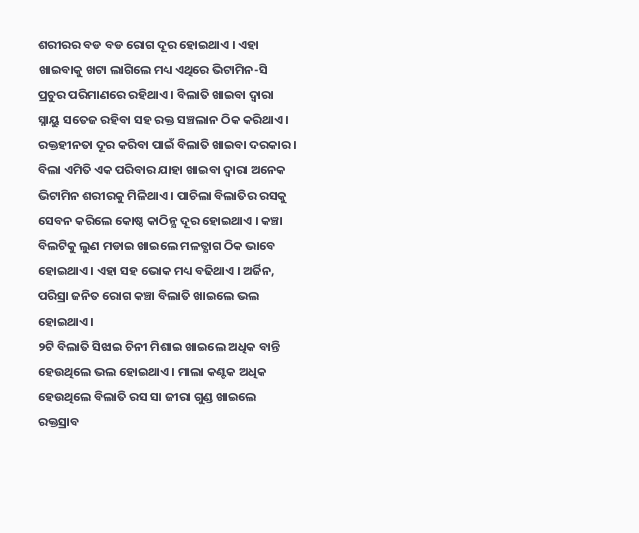ଶରୀରର ବଡ ବଡ ରୋଗ ଦୂର ହୋଇଥାଏ । ଏହା ଖାଇବାକୁ ଖଟା ଲାଗିଲେ ମଧ୍ୟ ଏଥିରେ ଭିଟାମିନ-ସି ପ୍ରଚୁର ପରିମାଣରେ ରହିଥାଏ । ବିଲାତି ଖାଇବା ଦ୍ଵାରା ସ୍ନାୟୁ ସତେଜ ରହିବା ସହ ରକ୍ତ ସଞ୍ଚଲାନ ଠିକ କରିଥାଏ । ରକ୍ତହୀନତା ଦୂର କରିବା ପାଇଁ ବିଲାତି ଖାଇବା ଦରକାର ।
ବିଲା ଏମିତି ଏକ ପରିବାର ଯାହା ଖାଇବା ଦ୍ଵାରା ଅନେକ ଭିଟାମିନ ଶରୀରକୁ ମିଳିଥାଏ । ପାଚିଲା ବିଲାତିର ରସକୁ ସେବନ କରିଲେ କୋଷ୍ଠ କାଠିନ୍ଯ ଦୂର ହୋଇଥାଏ । କଞ୍ଚା ବିଲଟିକୁ ଲୁଣ ମଡାଇ ଖାଇଲେ ମଳତ୍ଯାଗ ଠିକ ଭାବେ ହୋଇଥାଏ । ଏହା ସହ ଭୋକ ମଧ୍ୟ ବଢିଥାଏ । ଅର୍ଜିନ, ପରିସ୍ରା ଜନିତ ରୋଗ କଞ୍ଚା ବିଲାତି ଖାଇଲେ ଭଲ ହୋଇଥାଏ ।
୨ଟି ବିଲାତି ସିଝାଇ ଚିନୀ ମିଶାଇ ଖାଇଲେ ଅଧିକ ବାନ୍ତି ହେଉଥିଲେ ଭଲ ହୋଇଥାଏ । ମାଲା କଣ୍ଟକ ଅଧିକ ହେଉଥିଲେ ବିଲାତି ରସ ସା ଜୀରା ଗୁଣ୍ଡ ଖାଇଲେ ରକ୍ତସ୍ରାବ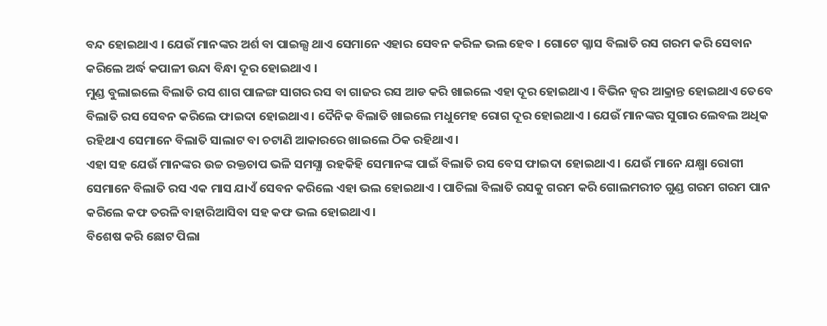ବନ୍ଦ ହୋଇଥାଏ । ଯେଉଁ ମାନଙ୍କର ଅର୍ଶ ବା ପାଇଲ୍ସ ଥାଏ ସେମାନେ ଏହାର ସେବନ କରିଳ ଭଲ ହେବ । ଗୋଟେ ଗ୍ଳାସ ବିଲାତି ରସ ଗରମ କରି ସେବାନ କରିଲେ ଅର୍ଦ୍ଧ କପାଳୀ ଉନ୍ଦା ବିନ୍ଧା ଦୂର ହୋଇଥାଏ ।
ମୁଣ୍ଡ ବୁଲାଇଲେ ବିଲାତି ରସ ଶାଗ ପାଳଙ୍ଗ ସାଗର ରସ ବା ଗାଜର ରସ ଆଡ କରି ଖାଇଲେ ଏହା ଦୂର ହୋଇଥାଏ । ବିଭିନ ଜ୍ଵର ଆକ୍ରାନ୍ତ ହୋଇଥାଏ ତେବେ ବିଲାତି ରସ ସେବନ କରିଲେ ଫାଇଦା ହୋଇଥାଏ । ଦୈନିକ ବିଲାତି ଖାଇଲେ ମଧୁମେହ ରୋଗ ଦୂର ହୋଇଥାଏ । ଯେଉଁ ମାନଙ୍କର ସୁଗାର ଲେବଲ ଅଧିକ ରହିଥାଏ ସେମାନେ ବିଲାତି ସାଲାଟ ବା ଚଟାଣି ଆକାରରେ ଖାଇଲେ ଠିକ ରହିଥାଏ ।
ଏହା ସହ ଯେଉଁ ମାନଙ୍କର ଉଚ୍ଚ ରକ୍ତଚାପ ଭଳି ସମସ୍ଯା ରହକିହି ସେମାନଙ୍କ ପାଇଁ ବିଲାତି ରସ ବେସ ଫାଇଦା ହୋଇଥାଏ । ଯେଉଁ ମାନେ ଯକ୍ଷ୍ମା ରୋଗୀ ସେମାନେ ବିଲାତି ରସ ଏକ ମାସ ଯାଏଁ ସେବନ କରିଲେ ଏହା ଭଲ ହୋଇଥାଏ । ପାଚିଲା ବିଲାତି ରସକୁ ଗରମ କରି ଗୋଲମରୀଚ ଗୁଣ୍ଡ ଗରମ ଗରମ ପାନ କରିଲେ କଫ ତରଳି ବାହାରିଆସିବା ସହ କଫ ଭଲ ହୋଇଥାଏ ।
ବିଶେଷ କରି ଛୋଟ ପିଲା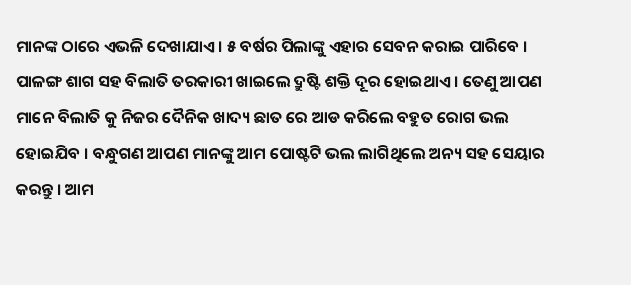ମାନଙ୍କ ଠାରେ ଏଭଳି ଦେଖାଯାଏ । ୫ ବର୍ଷର ପିଲାଙ୍କୁ ଏହାର ସେବନ କରାଇ ପାରିବେ । ପାଳଙ୍ଗ ଶାଗ ସହ ବିଲାତି ତରକାରୀ ଖାଇଲେ ଦ୍ରୁଷ୍ଟି ଶକ୍ତି ଦୂର ହୋଇଥାଏ । ତେଣୁ ଆପଣ ମାନେ ବିଲାତି କୁ ନିଜର ଦୈନିକ ଖାଦ୍ୟ ଛାତ ରେ ଆଡ କରିଲେ ବହୁତ ରୋଗ ଭଲ ହୋଇଯିବ । ବନ୍ଧୁଗଣ ଆପଣ ମାନଙ୍କୁ ଆମ ପୋଷ୍ଟଟି ଭଲ ଲାଗିଥିଲେ ଅନ୍ୟ ସହ ସେୟାର କରନ୍ତୁ । ଆମ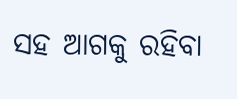ସହ ଆଗକୁ ରହିବା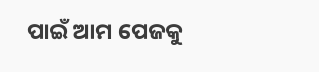ପାଇଁ ଆମ ପେଜକୁ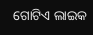ଗୋଟିଏ ଲାଇକ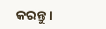କରନ୍ତୁ ।